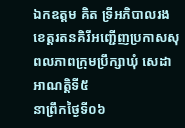ឯកឧត្តម គិត ទ្រីអភិបាលរងខេត្តរតនគិរីអញ្ជើញប្រកាសសុពលភាពក្រុមប្រឹក្សាឃុំ សេដា អាណត្តិទី៥
នាព្រឹកថ្ងៃទី០៦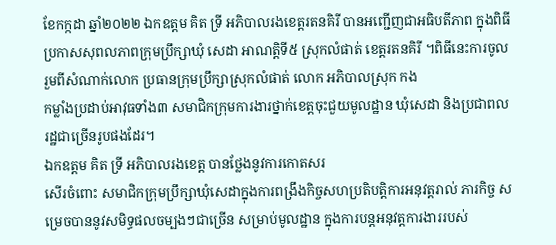ខែកក្កដា ឆ្នាំ២០២២ ឯកឧត្តម គិត ទ្រី អភិបាលរងខេត្តរតនគិរី បានអញ្ជើញជាអធិបតីភាព ក្នុងពិធីប្រកាសសុពលភាពក្រុមប្រឹក្សាឃុំ សេដា អាណត្តិទី៥ ស្រុកលំផាត់ ខេត្តរតនគិរី ។ពិធីនេះការចូលរួមពីសំណាក់លោក ប្រធានក្រុមប្រឹក្សាស្រុកលំផាត់ លោក អភិបាលស្រុក កង
កម្លាំងប្រដាប់អាវុធទាំង៣ សមាជិកក្រុមការងារថ្នាក់ខេត្តចុះជួយមូលដ្ឋាន ឃុំសេដា និងប្រជាពលរដ្ឋជាច្រើនរូបផងដែរ។
ឯកឧត្តម គិត ទ្រី អភិបាលរងខេត្ត បានថ្លែងនូវការកោតសរ
សើរចំពោះ សមាជិកក្រុមប្រឹក្សាឃុំសេដាក្នុងការពង្រឹងកិច្ចសហប្រតិបត្ដិការអនុវត្ដរាល់ ភារកិច្ច សម្រេចបាននូវសមិទ្ធផលចម្បងៗជាច្រើន សម្រាប់មូលដ្ឋាន ក្នុងការបន្ដអនុវត្ដការងាររបស់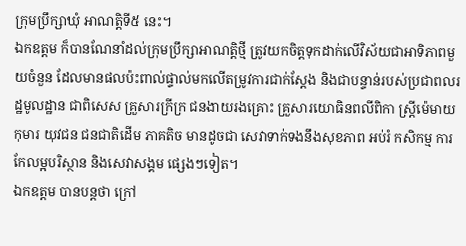ក្រុមប្រឹក្សាឃុំ អាណត្ដិទី៥ នេះ។
ឯកឧត្តម ក៏បានណែនាំដល់ក្រុមប្រឹក្សាអាណត្តិថ្មី ត្រូវយកចិត្ដទុកដាក់លើវិស័យជាអាទិភាពមួយចំនួន ដែលមានផលប៉ះពាល់ផ្ទាល់មកលើតម្រូវការជាក់ស្ដែង និងជាបន្ទាន់របស់ប្រជាពលរដ្ឋមូលដ្ឋាន ជាពិសេស គ្រួសារក្រីក្រ ជនងាយរងគ្រោះ គ្រួសារយោធិនពលីពិកា ស្រ្ដីម៉េមាយ កុមារ យុវជន ជនជាតិដើម ភាគតិច មានដូចជា សេវាទាក់ទងនឹងសុខភាព អប់រំ កសិកម្ម ការកែលម្អបរិស្ថាន និងសេវាសង្គម ផ្សេងៗទៀត។
ឯកឧត្តម បានបន្តថា ក្រៅ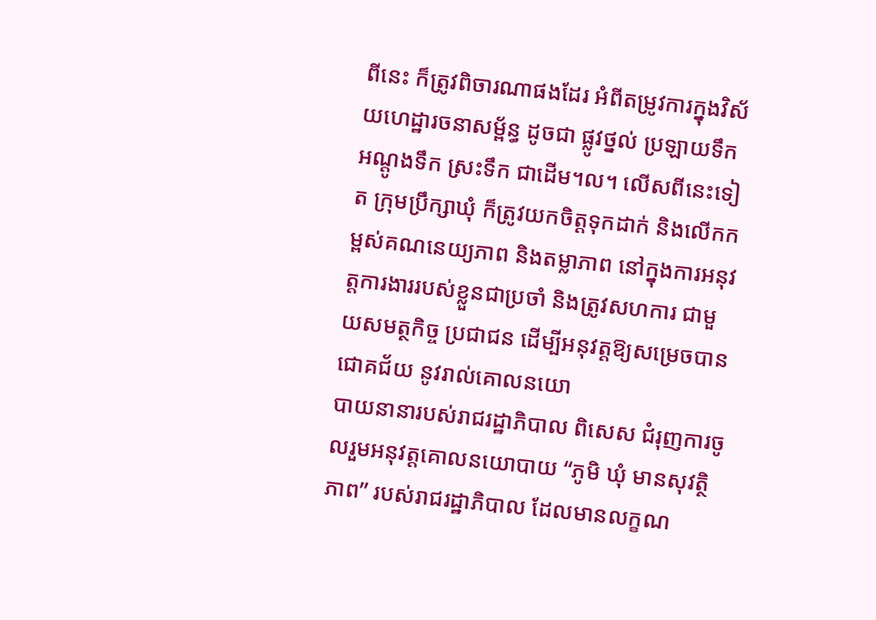ពីនេះ ក៏ត្រូវពិចារណាផងដែរ អំពីតម្រូវការក្នុងវិស័យហេដ្ឋារចនាសម្ព័ន្ធ ដូចជា ផ្លូវថ្នល់ ប្រឡាយទឹក អណ្ដូងទឹក ស្រះទឹក ជាដើម។ល។ លើសពីនេះទៀត ក្រុមប្រឹក្សាឃុំ ក៏ត្រូវយកចិត្ដទុកដាក់ និងលើកកម្ពស់គណនេយ្យភាព និងតម្លាភាព នៅក្នុងការអនុវត្ដការងាររបស់ខ្លួនជាប្រចាំ និងត្រូវសហការ ជាមួយសមត្ថកិច្ច ប្រជាជន ដើម្បីអនុវត្ដឱ្យសម្រេចបានជោគជ័យ នូវរាល់គោលនយោ
បាយនានារបស់រាជរដ្ឋាភិបាល ពិសេស ជំរុញការចូលរួមអនុវត្តគោលនយោបាយ “ភូមិ ឃុំ មានសុវត្ថិភាព” របស់រាជរដ្ឋាភិបាល ដែលមានលក្ខណ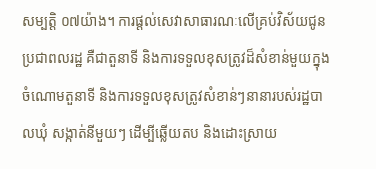សម្បត្តិ ០៧យ៉ាង។ ការផ្តល់សេវាសាធារណៈលើគ្រប់វិស័យជូនប្រជាពលរដ្ឋ គឺជាតួនាទី និងការទទួលខុសត្រូវដ៏សំខាន់មួយក្នុងចំណោមតួនាទី និងការទទួលខុសត្រូវសំខាន់ៗនានារបស់រដ្ឋបាលឃុំ សង្កាត់នីមួយៗ ដើម្បីឆ្លើយតប និងដោះស្រាយ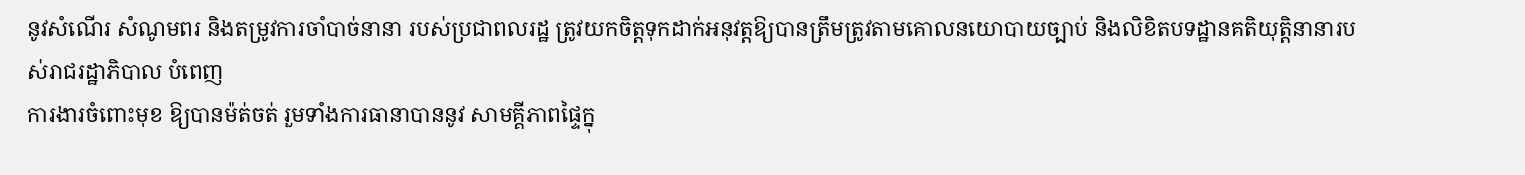នូវសំណើរ សំណូមពរ និងតម្រូវការចាំបាច់នានា របស់ប្រជាពលរដ្ឋ ត្រូវយកចិត្ដទុកដាក់អនុវត្ដឱ្យបានត្រឹមត្រូវតាមគោលនយោបាយច្បាប់ និងលិខិតបទដ្ឋានគតិយុត្ដិនានារបស់រាជរដ្ឋាភិបាល បំពេញ
ការងារចំពោះមុខ ឱ្យបានម៉ត់ចត់ រួមទាំងការធានាបាននូវ សាមគ្គីភាពផ្ទៃក្នុ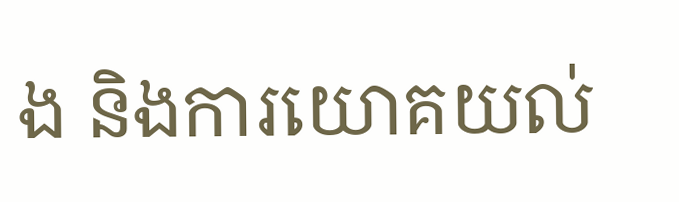ង និងការយោគយល់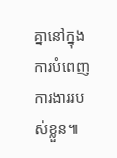គ្នានៅក្នុងការបំពេញ
ការងាររបស់ខ្លួន៕